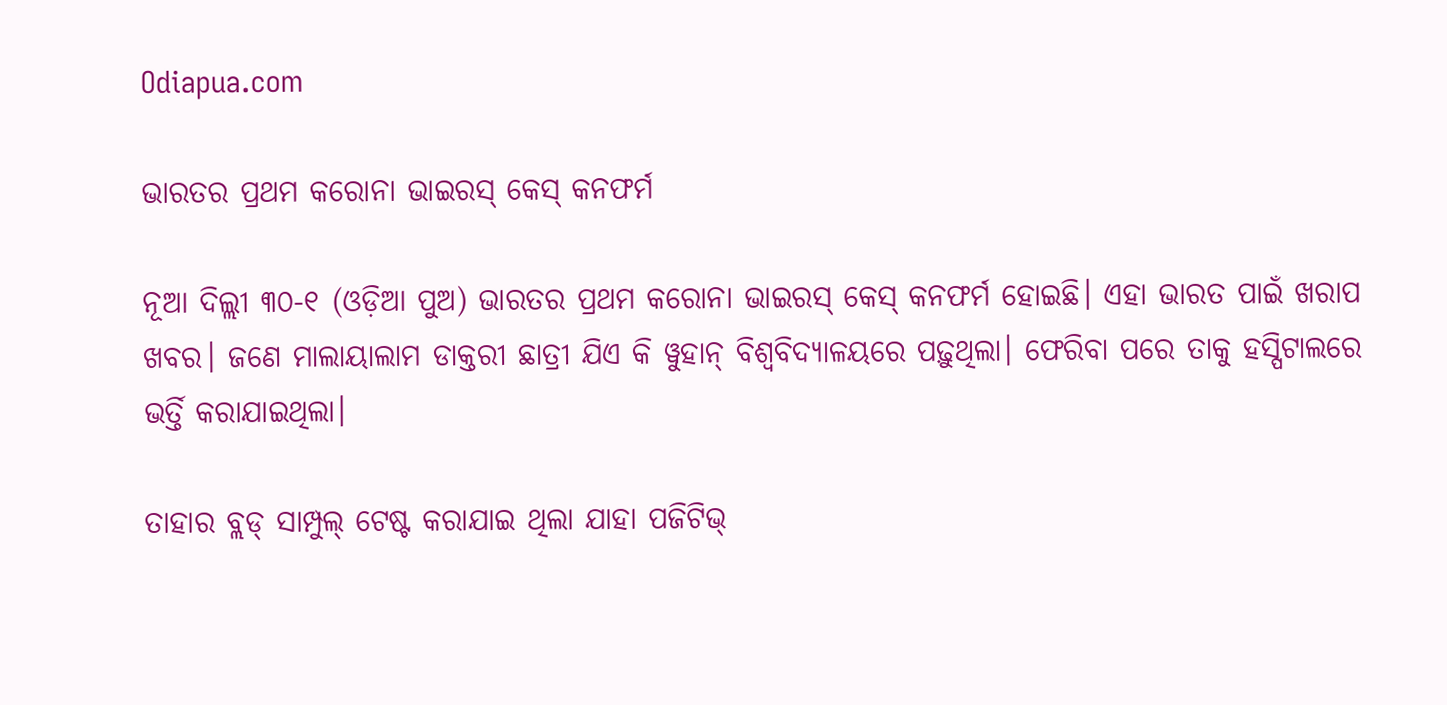Odiapua.com

ଭାରତର ପ୍ରଥମ କରୋନା ଭାଇରସ୍ କେସ୍ କନଫର୍ମ

ନୂଆ ଦିଲ୍ଲୀ ୩୦-୧ (ଓଡ଼ିଆ ପୁଅ) ଭାରତର ପ୍ରଥମ କରୋନା ଭାଇରସ୍ କେସ୍ କନଫର୍ମ ହୋଇଛି। ଏହା ଭାରତ ପାଇଁ ଖରାପ ଖବର। ଜଣେ ମାଲାୟାଲାମ ଡାକ୍ତରୀ ଛାତ୍ରୀ ଯିଏ କି ୱୁହାନ୍ ବିଶ୍ୱବିଦ୍ୟାଳୟରେ ପଢ଼ୁଥିଲା। ଫେରିବା ପରେ ତାକୁ ହସ୍ପିଟାଲରେ ଭର୍ତ୍ତି କରାଯାଇଥିଲା।

ତାହାର ବ୍ଲଡ୍ ସାମ୍ପୁଲ୍ ଟେଷ୍ଟ କରାଯାଇ ଥିଲା ଯାହା ପଜିଟିଭ୍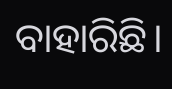ବାହାରିଛି।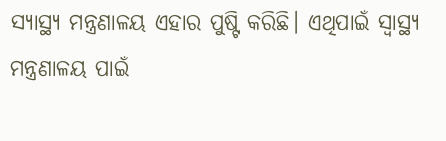ସ୍ୟାସ୍ଥ୍ୟ ମନ୍ତ୍ରଣାଳୟ ଏହାର ପୁଷ୍ଟି କରିଛି। ଏଥିପାଇଁ ସ୍ୱାସ୍ଥ୍ୟ ମନ୍ତ୍ରଣାଳୟ ପାଇଁ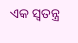ଏକ ସ୍ୱତନ୍ତ୍ର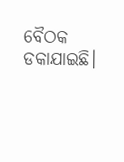ବୈଠକ ଡକାଯାଇଛି।